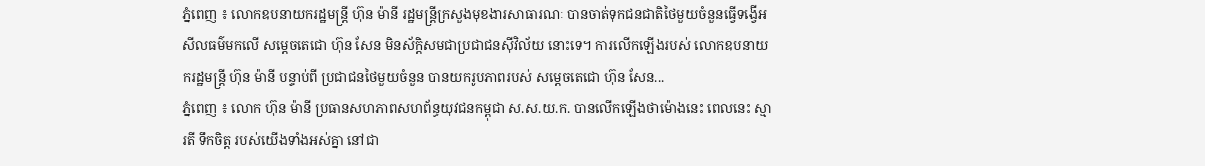ភ្នំពេញ ៖ លោកឧបនាយករដ្ឋមន្ដ្រី ហ៊ុន ម៉ានី រដ្ឋមន្ដ្រីក្រសួងមុខងារសាធារណៈ បានចាត់ទុកជនជាតិថៃមួយចំនួនធ្វើទង្វើអសីលធម៌មកលើ សម្ដេចតេជោ ហ៊ុន សែន មិនស័ក្តិសមជាប្រជាជនស៊ីវិល័យ នោះទេ។ ការលើកឡើងរបស់ លោកឧបនាយករដ្ឋមន្ដ្រី ហ៊ុន ម៉ានី បន្ទាប់ពី ប្រជាជនថៃមួយចំនួន បានយករូបភាពរបស់ សម្ដេចតេជោ ហ៊ុន សែន...
ភ្នំពេញ ៖ លោក ហ៊ុន ម៉ានី ប្រធានសហភាពសហព័ន្ធយុវជនកម្ពុជា ស.ស.យ.ក. បានលើកឡើងថាម៉ោងនេះ ពេលនេះ ស្មារតី ទឹកចិត្ត របស់យើងទាំងអស់គ្នា នៅជា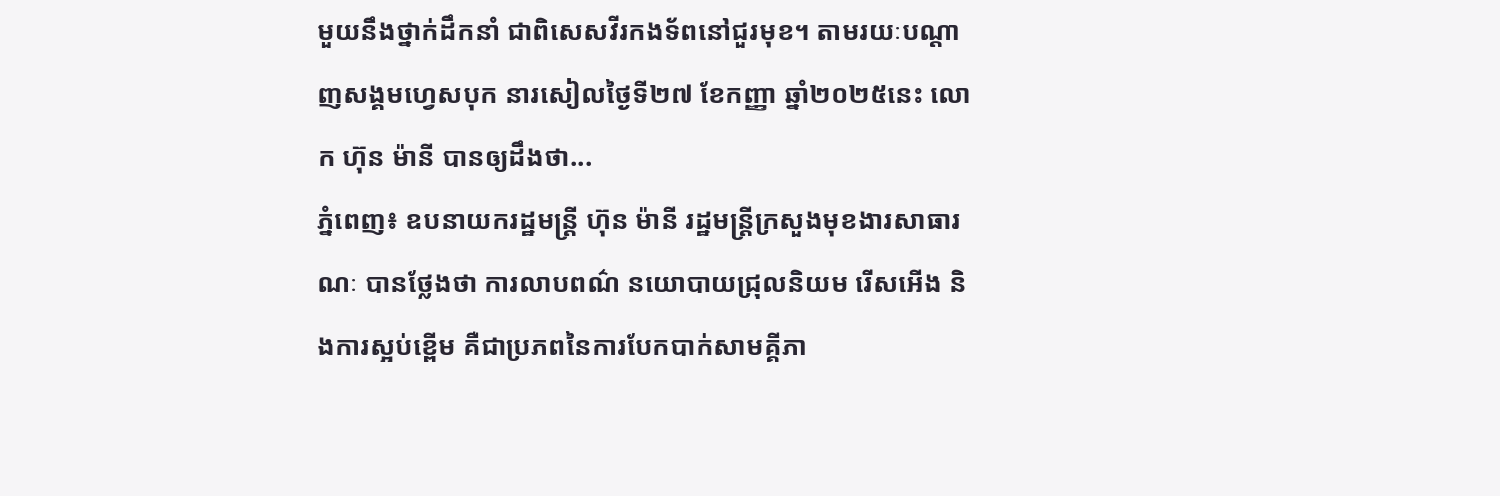មួយនឹងថ្នាក់ដឹកនាំ ជាពិសេសវីរកងទ័ពនៅជួរមុខ។ តាមរយៈបណ្តាញសង្គមហ្វេសបុក នារសៀលថ្ងៃទី២៧ ខែកញ្ញា ឆ្នាំ២០២៥នេះ លោក ហ៊ុន ម៉ានី បានឲ្យដឹងថា...
ភ្នំពេញ៖ ឧបនាយករដ្ឋមន្ត្រី ហ៊ុន ម៉ានី រដ្ឋមន្ត្រីក្រសួងមុខងារសាធារណៈ បានថ្លែងថា ការលាបពណ៌ នយោបាយជ្រុលនិយម រើសអើង និងការស្អប់ខ្ពើម គឺជាប្រភពនៃការបែកបាក់សាមគ្គីភា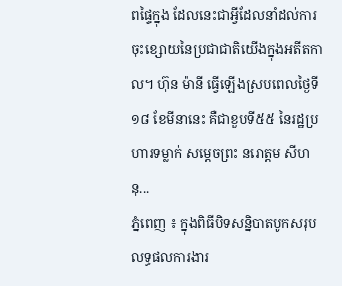ពផ្ទៃក្នុង ដែលនេះជាអ្វីដែលនាំដល់ការចុះខ្សោយនៃប្រជាជាតិយើងក្នុងអតីតកាល។ ហ៊ុន ម៉ានី ធ្វើឡើងស្របពេលថ្ងៃទី១៨ ខែមីនានេះ គឺជាខួបទី៥៥ នៃរដ្ឋប្រហារទម្លាក់ សម្តេចព្រះ នរោត្តម សីហនុ...
ភ្នំពេញ ៖ ក្នុងពិធីបិទសន្និបាតបូកសរុបលទ្ធផលការងារ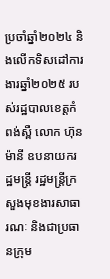ប្រចាំឆ្នាំ២០២៤ និងលើកទិសដៅការងារឆ្នាំ២០២៥ របស់រដ្ឋបាលខេត្តកំពង់ស្ពឺ លោក ហ៊ុន ម៉ានី ឧបនាយករដ្ឋមន្ត្រី រដ្ឋមន្ត្រីក្រសួងមុខងារសាធារណៈ និងជាប្រធានក្រុម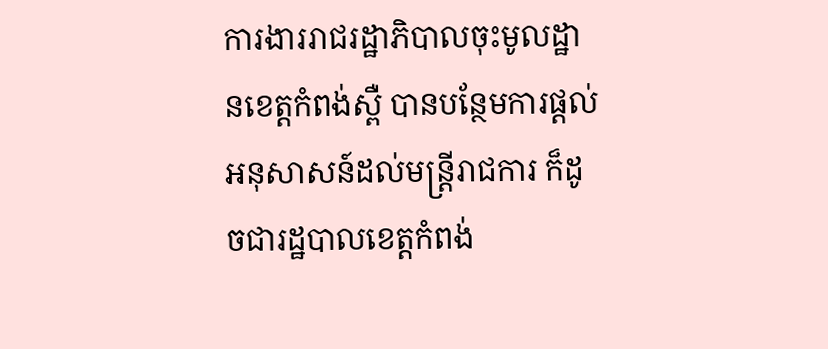ការងាររាជរដ្ឋាភិបាលចុះមូលដ្ឋានខេត្តកំពង់ស្ពឺ បានបន្ថែមការផ្តល់អនុសាសន៍ដល់មន្ត្រីរាជការ ក៏ដូចជារដ្ឋបាលខេត្តកំពង់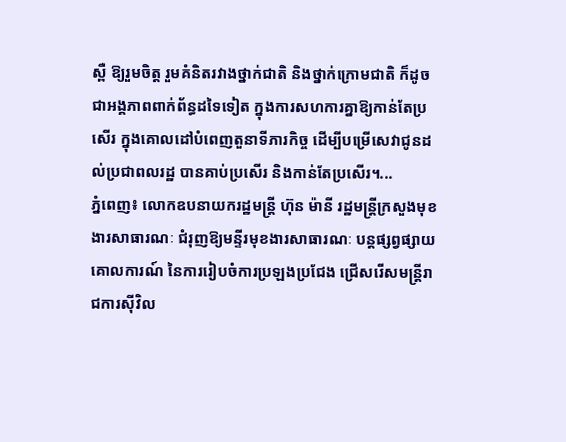ស្ពឺ ឱ្យរួមចិត្ត រួមគំនិតរវាងថ្នាក់ជាតិ និងថ្នាក់ក្រោមជាតិ ក៏ដូចជាអង្គភាពពាក់ព័ន្ធដទៃទៀត ក្នុងការសហការគ្នាឱ្យកាន់តែប្រសើរ ក្នុងគោលដៅបំពេញតួនាទីភារកិច្ច ដើម្បីបម្រើសេវាជូនដល់ប្រជាពលរដ្ឋ បានគាប់ប្រសើរ និងកាន់តែប្រសើរ។...
ភ្នំពេញ៖ លោកឧបនាយករដ្ឋមន្ត្រី ហ៊ុន ម៉ានី រដ្ឋមន្ត្រីក្រសួងមុខងារសាធារណៈ ជំរុញឱ្យមន្ទីរមុខងារសាធារណៈ បន្តផ្សព្វផ្សាយគោលការណ៍ នៃការរៀបចំការប្រឡងប្រជែង ជ្រើសរើសមន្ត្រីរាជការស៊ីវិល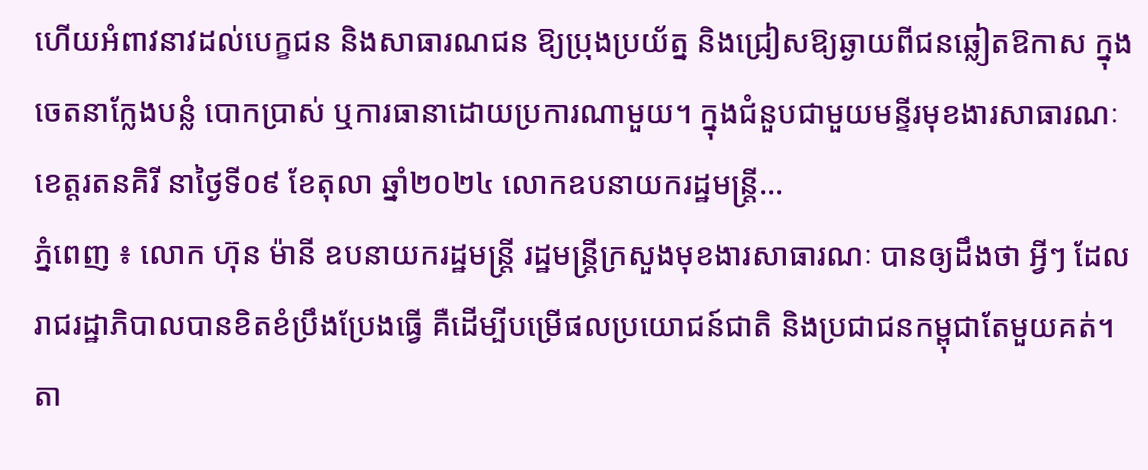ហើយអំពាវនាវដល់បេក្ខជន និងសាធារណជន ឱ្យប្រុងប្រយ័ត្ន និងជ្រៀសឱ្យឆ្ងាយពីជនឆ្លៀតឱកាស ក្នុងចេតនាក្លែងបន្លំ បោកប្រាស់ ឬការធានាដោយប្រការណាមួយ។ ក្នុងជំនួបជាមួយមន្ទីរមុខងារសាធារណៈ ខេត្តរតនគិរី នាថ្ងៃទី០៩ ខែតុលា ឆ្នាំ២០២៤ លោកឧបនាយករដ្ឋមន្ត្រី...
ភ្នំពេញ ៖ លោក ហ៊ុន ម៉ានី ឧបនាយករដ្ឋមន្ត្រី រដ្ឋមន្ត្រីក្រសួងមុខងារសាធារណៈ បានឲ្យដឹងថា អ្វីៗ ដែលរាជរដ្ឋាភិបាលបានខិតខំប្រឹងប្រែងធ្វើ គឺដើម្បីបម្រើផលប្រយោជន៍ជាតិ និងប្រជាជនកម្ពុជាតែមួយគត់។ តា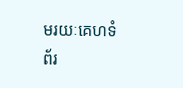មរយៈគេហទំព័រ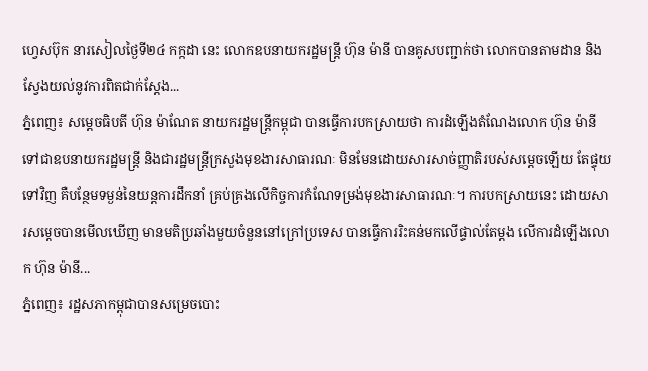ហ្វេសប៊ុក នារសៀលថ្ងៃទី២៤ កក្កដា នេះ លោកឧបនាយករដ្ឋមន្ត្រី ហ៊ុន ម៉ានី បានគូសបញ្ជាក់ថា លោកបានតាមដាន និងស្វែងយល់នូវការពិតជាក់ស្តែង...
ភ្នំពេញ៖ សម្ដេចធិបតី ហ៊ុន ម៉ាណែត នាយករដ្ឋមន្ដ្រីកម្ពុជា បានធ្វើការបកស្រាយថា ការដំឡើងតំណែងលោក ហ៊ុន ម៉ានី ទៅជាឧបនាយករដ្ឋមន្ដ្រី និងជារដ្ឋមន្ត្រីក្រសួងមុខងារសាធារណៈ មិនមែនដោយសារសាច់ញ្ញាតិរបស់សម្ដេចឡើយ តែផ្ទុយទៅវិញ គឺបន្ថែមទម្ងន់នៃយន្តការដឹកនាំ គ្រប់គ្រងលើកិច្ចការកំណែទម្រង់មុខងារសាធារណៈ។ ការបកស្រាយនេះ ដោយសារសម្តេចបានមើលឃើញ មានមតិប្រឆាំងមួយចំនួននៅក្រៅប្រទេស បានធ្វើការរិះគន់មកលើផ្ទាល់តែម្តង លើការដំឡើងលោក ហ៊ុន ម៉ានី...
ភ្នំពេញ៖ រដ្ឋសភាកម្ពុជាបានសម្រេចបោះ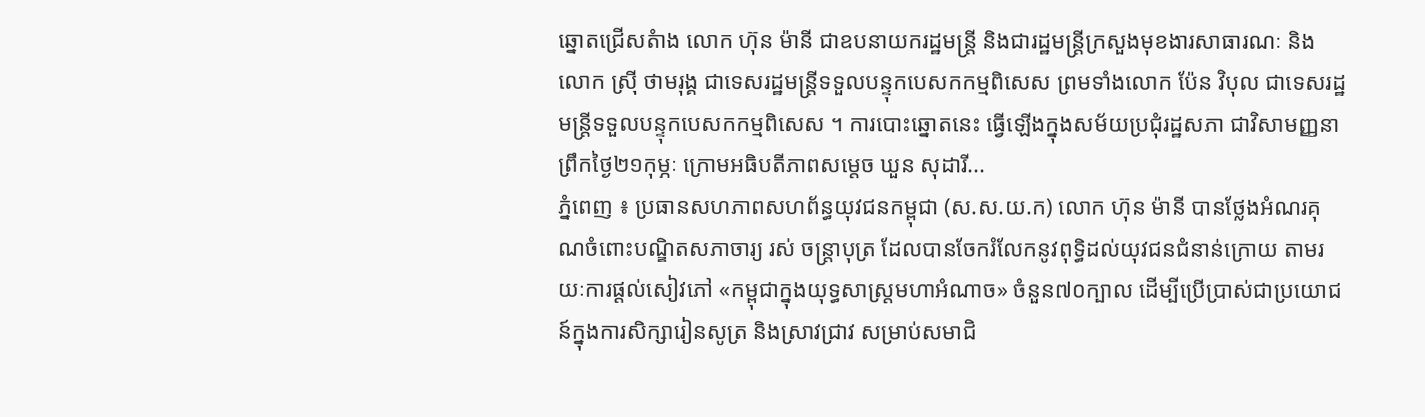ឆ្នោតជ្រើសតំាង លោក ហ៊ុន ម៉ានី ជាឧបនាយករដ្ឋមន្រ្តី និងជារដ្ឋមន្ត្រីក្រសួងមុខងារសាធារណៈ និងលោក ស៊្រី ថាមរុង្គ ជាទេសរដ្ឋមន្ត្រីទទួលបន្ទុកបេសកកម្មពិសេស ព្រមទាំងលោក ប៉ែន វិបុល ជាទេសរដ្ឋមន្ត្រីទទួលបន្ទុកបេសកកម្មពិសេស ។ ការបោះឆ្នោតនេះ ធ្វើឡើងក្នុងសម័យប្រជុំរដ្ឋសភា ជាវិសាមញ្ញនាព្រឹកថ្ងៃ២១កុម្ភៈ ក្រោមអធិបតីភាពសម្តេច ឃួន សុដារី...
ភ្នំពេញ ៖ ប្រធានសហភាពសហព័ន្ធយុវជនកម្ពុជា (ស.ស.យ.ក) លោក ហ៊ុន ម៉ានី បានថ្លែងអំណរគុណចំពោះបណ្ឌិតសភាចារ្យ រស់ ចន្ត្រាបុត្រ ដែលបានចែករំលែកនូវពុទ្ធិដល់យុវជនជំនាន់ក្រោយ តាមរយៈការផ្ដល់សៀវភៅ «កម្ពុជាក្នុងយុទ្ធសាស្ត្រមហាអំណាច» ចំនួន៧០ក្បាល ដើម្បីប្រើប្រាស់ជាប្រយោជន៍ក្នុងការសិក្សារៀនសូត្រ និងស្រាវជ្រាវ សម្រាប់សមាជិ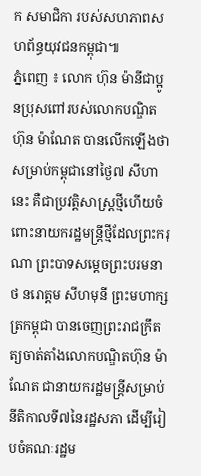ក សមាជិកា របស់សហភាពសហព័ន្ធយុវជនកម្ពុជា៕
ភ្នំពេញ ៖ លោក ហ៊ុន ម៉ានីជាប្អូនប្រុសពៅរបស់លោកបណ្ឌិត ហ៊ុន ម៉ាណែត បានលើកឡើងថា សម្រាប់កម្ពុជានៅថ្ងៃ៧ សីហានេះ គឺជាប្រវត្តិសាស្រ្តថ្មីហើយចំពោះនាយករដ្ឋមន្រ្តីថ្មីដែលព្រះករុណា ព្រះបាទសម្តេចព្រះបរមនាថ នរោត្តម សីហមុនី ព្រះមហាក្សត្រកម្ពុជា បានចេញព្រះរាជក្រឹតត្យចាត់តាំងលោកបណ្ឌិតហ៊ុន ម៉ាណែត ជានាយករដ្ឋមន្ត្រីសម្រាប់នីតិកាលទី៧នៃរដ្ឋសភា ដើម្បីរៀបចំគណៈរដ្ឋម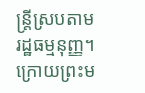ន្រ្តីស្របតាមរដ្ឋធម្មនុញ្ញ។ ក្រោយព្រះម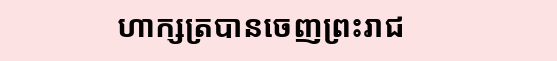ហាក្សត្របានចេញព្រះរាជ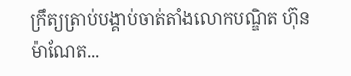ក្រឹត្យត្រាប់បង្គាប់ចាត់តាំងលោកបណ្ឌិត ហ៊ុន ម៉ាណែត...